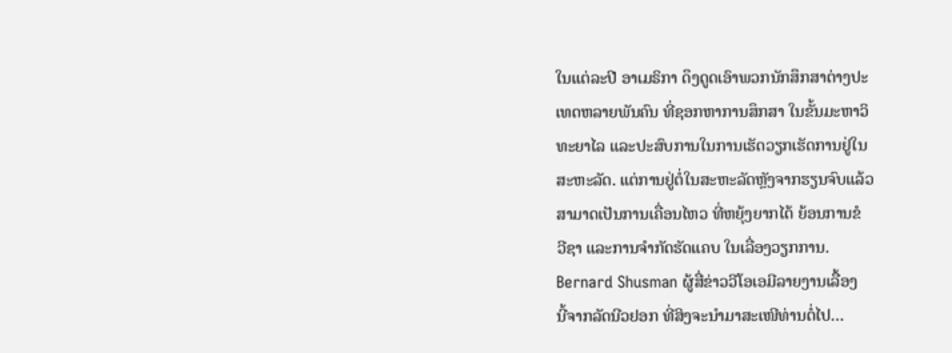ໃນແຕ່ລະປີ ອາເມຣິກາ ດຶງດູດເອົາພວກນັກສຶກສາຕ່າງປະ
ເທດຫລາຍພັນຄົນ ທີ່ຊອກຫາການສຶກສາ ໃນຂັ້ນມະຫາວິ
ທະຍາໄລ ແລະປະສົບການໃນການເຮັດວຽກເຮັດການຢູ່ໃນ
ສະຫະລັດ. ແຕ່ການຢູ່ຕໍ່ໃນສະຫະລັດຫຼັງຈາກຮຽນຈົບແລ້ວ
ສາມາດເປັນການເຄື່ອນໄຫວ ທີ່ຫຍຸ້ງຍາກໄດ້ ຍ້ອນການຂໍ
ວີຊາ ແລະການຈຳກັດຮັດແຄບ ໃນເລື່ອງວຽກການ.
Bernard Shusman ຜູ້ສື່ຂ່າວວີໂອເອມີລາຍງານເລື້ອງ
ນີ້ຈາກລັດນີວຢອກ ທີ່ສິງຈະນຳມາສະເໜີທ່ານຕໍ່ໄປ…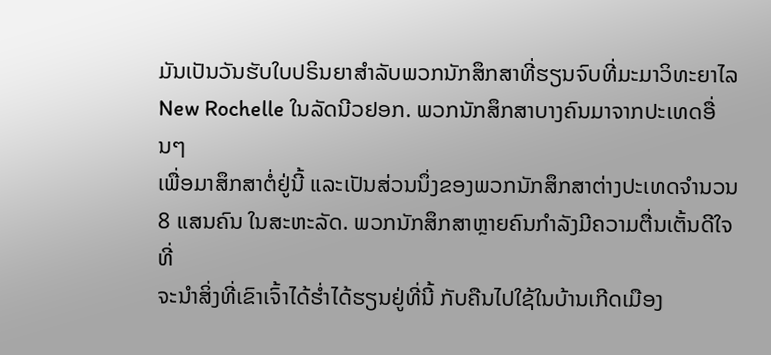ມັນເປັນວັນຮັບໃບປຣິນຍາສຳລັບພວກນັກສຶກສາທີ່ຮຽນຈົບທີ່ມະມາວິທະຍາໄລ
New Rochelle ໃນລັດນີວຢອກ. ພວກນັກສຶກສາບາງຄົນມາຈາກປະເທດອື່ນໆ
ເພື່ອມາສຶກສາຕໍ່ຢູ່ນີ້ ແລະເປັນສ່ວນນຶ່ງຂອງພວກນັກສຶກສາຕ່າງປະເທດຈຳນວນ
8 ແສນຄົນ ໃນສະຫະລັດ. ພວກນັກສຶກສາຫຼາຍຄົນກຳລັງມີຄວາມຕື່ນເຕັ້ນດີໃຈທີ່
ຈະນຳສິ່ງທີ່ເຂົາເຈົ້າໄດ້ຮ່ຳໄດ້ຮຽນຢູ່ທີ່ນີ້ ກັບຄືນໄປໃຊ້ໃນບ້ານເກີດເມືອງ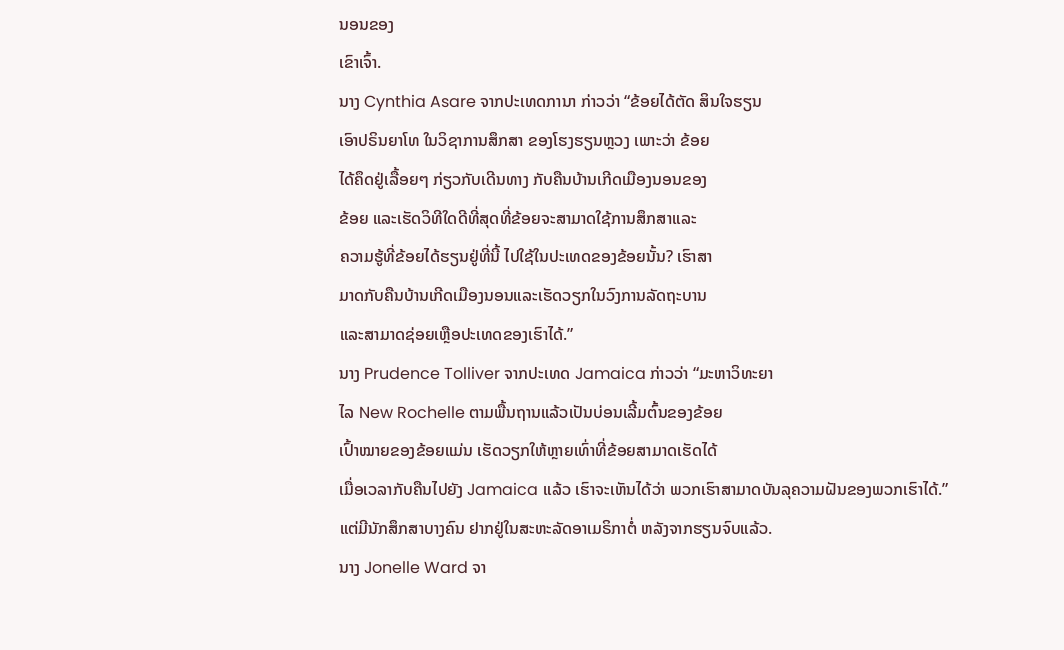ນອນຂອງ
ເຂົາເຈົ້າ.
ນາງ Cynthia Asare ຈາກປະເທດການາ ກ່າວວ່າ “ຂ້ອຍໄດ້ຕັດ ສິນໃຈຮຽນ
ເອົາປຣິນຍາໂທ ໃນວິຊາການສຶກສາ ຂອງໂຮງຮຽນຫຼວງ ເພາະວ່າ ຂ້ອຍ
ໄດ້ຄຶດຢູ່ເລື້ອຍໆ ກ່ຽວກັບເດີນທາງ ກັບຄືນບ້ານເກີດເມືອງນອນຂອງ
ຂ້ອຍ ແລະເຮັດວິທີໃດດີທີ່ສຸດທີ່ຂ້ອຍຈະສາມາດໃຊ້ການສຶກສາແລະ
ຄວາມຮູ້ທີ່ຂ້ອຍໄດ້ຮຽນຢູ່ທີ່ນີ້ ໄປໃຊ້ໃນປະເທດຂອງຂ້ອຍນັ້ນ? ເຮົາສາ
ມາດກັບຄືນບ້ານເກີດເມືອງນອນແລະເຮັດວຽກໃນວົງການລັດຖະບານ
ແລະສາມາດຊ່ອຍເຫຼືອປະເທດຂອງເຮົາໄດ້.”
ນາງ Prudence Tolliver ຈາກປະເທດ Jamaica ກ່າວວ່າ “ມະຫາວິທະຍາ
ໄລ New Rochelle ຕາມພື້ນຖານແລ້ວເປັນບ່ອນເລີ້ມຕົ້ນຂອງຂ້ອຍ
ເປົ້າໝາຍຂອງຂ້ອຍແມ່ນ ເຮັດວຽກໃຫ້ຫຼາຍເທົ່າທີ່ຂ້ອຍສາມາດເຮັດໄດ້
ເມື່ອເວລາກັບຄືນໄປຍັງ Jamaica ແລ້ວ ເຮົາຈະເຫັນໄດ້ວ່າ ພວກເຮົາສາມາດບັນລຸຄວາມຝັນຂອງພວກເຮົາໄດ້.”
ແຕ່ມີນັກສຶກສາບາງຄົນ ຢາກຢູ່ໃນສະຫະລັດອາເມຣິກາຕໍ່ ຫລັງຈາກຮຽນຈົບແລ້ວ.
ນາງ Jonelle Ward ຈາ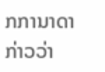ກການາດາກ່າວວ່າ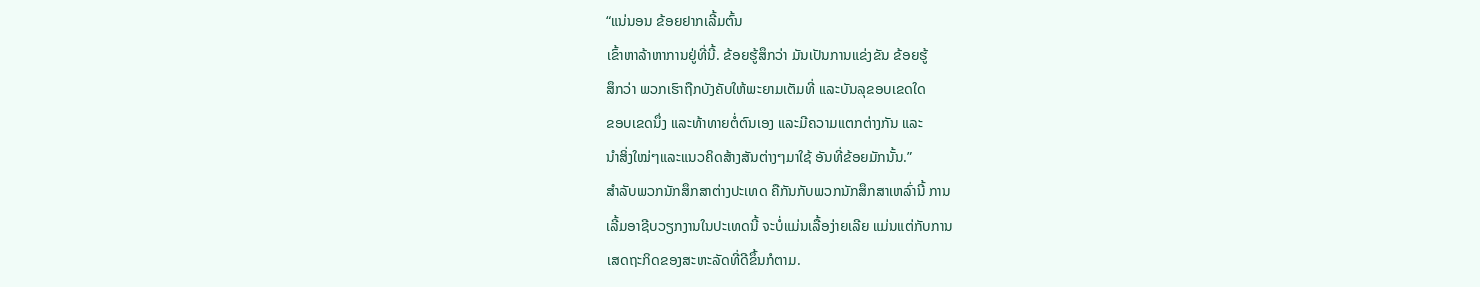“ແນ່ນອນ ຂ້ອຍຢາກເລີ້ມຕົ້ນ
ເຂົ້າຫາລ້າຫາການຢູ່ທີ່ນີ້. ຂ້ອຍຮູ້ສຶກວ່າ ມັນເປັນການແຂ່ງຂັນ ຂ້ອຍຮູ້
ສຶກວ່າ ພວກເຮົາຖືກບັງຄັບໃຫ້ພະຍາມເຕັມທີ່ ແລະບັນລຸຂອບເຂດໃດ
ຂອບເຂດນຶ່ງ ແລະທ້າທາຍຕໍ່ຕົນເອງ ແລະມີຄວາມແຕກຕ່າງກັນ ແລະ
ນຳສິ່ງໃໝ່ໆແລະແນວຄິດສ້າງສັນຕ່າງໆມາໃຊ້ ອັນທີ່ຂ້ອຍມັກນັ້ນ.”
ສຳລັບພວກນັກສຶກສາຕ່າງປະເທດ ຄືກັນກັບພວກນັກສຶກສາເຫລົ່ານີ້ ການ
ເລີ້ມອາຊີບວຽກງານໃນປະເທດນີ້ ຈະບໍ່ແມ່ນເລື້ອງ່າຍເລີຍ ແມ່ນແຕ່ກັບການ
ເສດຖະກິດຂອງສະຫະລັດທີ່ດີຂຶ້ນກໍຕາມ.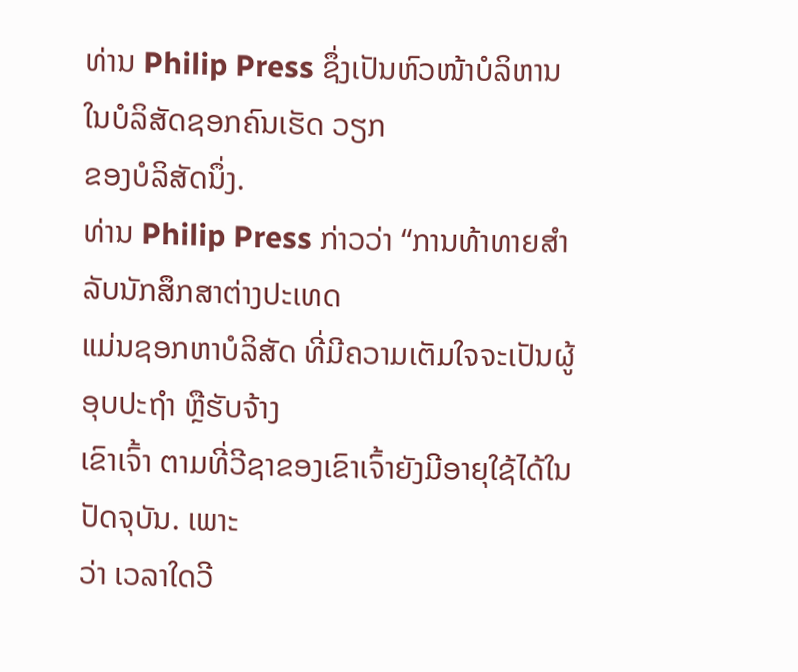ທ່ານ Philip Press ຊຶ່ງເປັນຫົວໜ້າບໍລິຫານໃນບໍລິສັດຊອກຄົນເຮັດ ວຽກ
ຂອງບໍລິສັດນຶ່ງ.
ທ່ານ Philip Press ກ່າວວ່າ “ການທ້າທາຍສຳລັບນັກສຶກສາຕ່າງປະເທດ
ແມ່ນຊອກຫາບໍລິສັດ ທີ່ມີຄວາມເຕັມໃຈຈະເປັນຜູ້ອຸບປະຖຳ ຫຼືຮັບຈ້າງ
ເຂົາເຈົ້າ ຕາມທີ່ວີຊາຂອງເຂົາເຈົ້າຍັງມີອາຍຸໃຊ້ໄດ້ໃນປັດຈຸບັນ. ເພາະ
ວ່າ ເວລາໃດວີ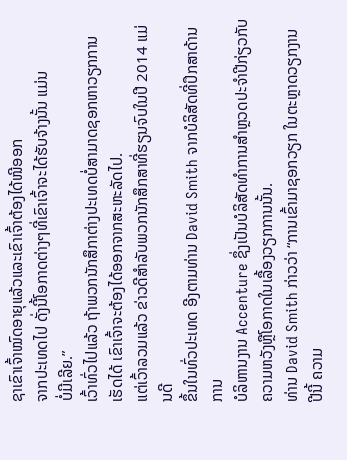ຊາເຂົາເຈົ້າໝົດອາຍຸແລ້ວແລະເຂົາເຈົ້າຕ້ອງໄດ້ໜີອອກ
ຈາກປະເທດໄປ ດັ່ງນີ້ໂອກາດຕ່າງໆທີ່ເຂົາເຈົ້າຈະໄດ້ຮັບຈ້າງນັ້ນ ແມ່ນ
ບໍ່ມີເລີຍ.”
ເວົ້າທົ່ວໄປແລ້ວ ຖ້າພວກນັກສຶກາຕ່າງປະເທດບໍ່ສາມາດຊອກຫາວຽກການ
ເຮັດໄດ້ ເຂົາເຈົ້າຈະຕ້ອງໄດ້ອອກຈາກສະຫະລັດໄປ.
ແຕ່ເວົ້າລວມແລ້ວ ຂ່າວດີສຳລັບພວກນັກສຶກສາທີ່ຮຽນຈົບໃນປີ 2014 ແມ່ນດີ
ຂຶ້ນໃນທົ່ວປະເທດ ອີງຕາມທ່ານ David Smith ຈາກບໍລິສັດທີ່ປຶກສາດ້ານການ
ບໍລິຫານງານ Accenture ຊຶ່ງເປັນບໍລິສັດທຳການສຳຫຼວດປະຈຳປີກ່ຽວກັບ
ຄວາມຫວັງຫຼືໂອກາດໃນເລື້ອງວຽກການນັ້ນ.
ທ່ານ David Smith ກ່າວວ່າ “ການເຂົ້າມາຊອກວຽກ ໃນຕະຫຼາດວຽກງານ
ປີນີ້ ຄວາມ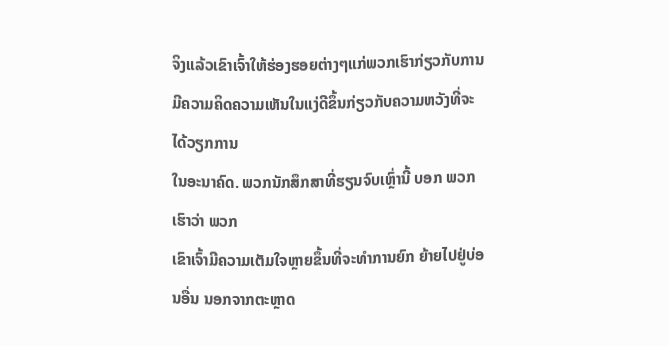ຈິງແລ້ວເຂົາເຈົ້າໃຫ້ຮ່ອງຮອຍຕ່າງໆແກ່ພວກເຮົາກ່ຽວກັບການ
ມີຄວາມຄິດຄວາມເຫັນໃນແງ່ດີຂຶ້ນກ່ຽວກັບຄວາມຫວັງທີ່ຈະໄດ້ວຽກການ
ໃນອະນາຄົດ. ພວກນັກສຶກສາທີ່ຮຽນຈົບເຫຼົ່ານີ້ ບອກ ພວກເຮົາວ່າ ພວກ
ເຂົາເຈົ້າມີຄວາມເຕັມໃຈຫຼາຍຂຶ້ນທີ່ຈະທຳການຍົກ ຍ້າຍໄປຢູ່ບ່ອນອື່ນ ນອກຈາກຕະຫຼາດ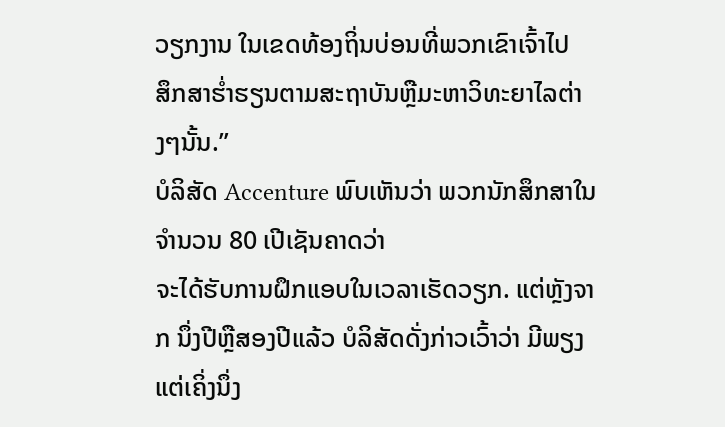ວຽກງານ ໃນເຂດທ້ອງຖິ່ນບ່ອນທີ່ພວກເຂົາເຈົ້າໄປ
ສຶກສາຮ່ຳຮຽນຕາມສະຖາບັນຫຼືມະຫາວິທະຍາໄລຕ່າງໆນັ້ນ.”
ບໍລິສັດ Accenture ພົບເຫັນວ່າ ພວກນັກສຶກສາໃນຈຳນວນ 80 ເປີເຊັນຄາດວ່າ
ຈະໄດ້ຮັບການຝຶກແອບໃນເວລາເຮັດວຽກ. ແຕ່ຫຼັງຈາກ ນຶ່ງປີຫຼືສອງປີແລ້ວ ບໍລິສັດດັ່ງກ່າວເວົ້າວ່າ ມີພຽງແຕ່ເຄິ່ງນຶ່ງ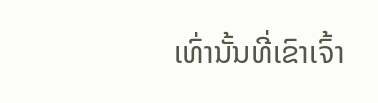ເທົ່ານັ້ນທີ່ເຂົາເຈົ້າ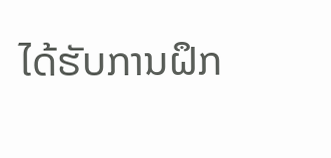ໄດ້ຮັບການຝຶກ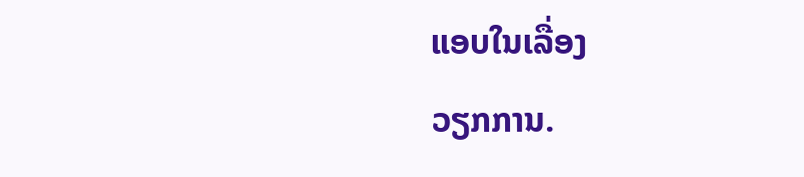ແອບໃນເລື່ອງ
ວຽກການ.